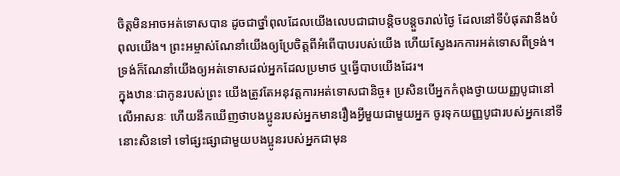ចិត្តមិនអាចអត់ទោសបាន ដូចជាថ្នាំពុលដែលយើងលេបជាជាបន្តិចបន្តួចរាល់ថ្ងៃ ដែលនៅទីបំផុតវានឹងបំពុលយើង។ ព្រះអម្ចាស់ណែនាំយើងឲ្យប្រែចិត្តពីអំពើបាបរបស់យើង ហើយស្វែងរកការអត់ទោសពីទ្រង់។ ទ្រង់ក៏ណែនាំយើងឲ្យអត់ទោសដល់អ្នកដែលប្រមាថ ឬធ្វើបាបយើងដែរ។
ក្នុងឋានៈជាកូនរបស់ព្រះ យើងត្រូវតែអនុវត្តការអត់ទោសជានិច្ច៖ ប្រសិនបើអ្នកកំពុងថ្វាយយញ្ញបូជានៅលើអាសនៈ ហើយនឹកឃើញថាបងប្អូនរបស់អ្នកមានរឿងអ្វីមួយជាមួយអ្នក ចូរទុកយញ្ញបូជារបស់អ្នកនៅទីនោះសិនទៅ ទៅផ្សះផ្សាជាមួយបងប្អូនរបស់អ្នកជាមុន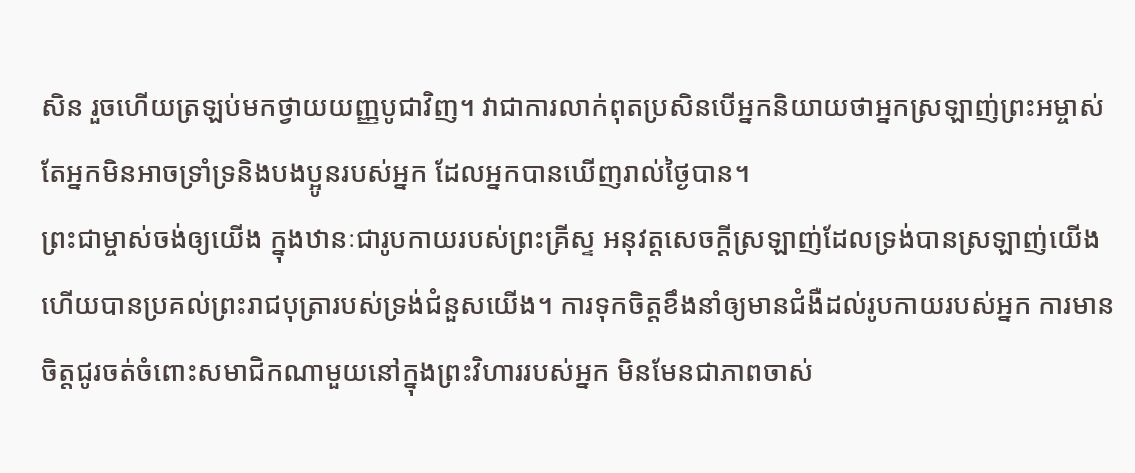សិន រួចហើយត្រឡប់មកថ្វាយយញ្ញបូជាវិញ។ វាជាការលាក់ពុតប្រសិនបើអ្នកនិយាយថាអ្នកស្រឡាញ់ព្រះអម្ចាស់ តែអ្នកមិនអាចទ្រាំទ្រនិងបងប្អូនរបស់អ្នក ដែលអ្នកបានឃើញរាល់ថ្ងៃបាន។
ព្រះជាម្ចាស់ចង់ឲ្យយើង ក្នុងឋានៈជារូបកាយរបស់ព្រះគ្រីស្ទ អនុវត្តសេចក្ដីស្រឡាញ់ដែលទ្រង់បានស្រឡាញ់យើង ហើយបានប្រគល់ព្រះរាជបុត្រារបស់ទ្រង់ជំនួសយើង។ ការទុកចិត្តខឹងនាំឲ្យមានជំងឺដល់រូបកាយរបស់អ្នក ការមានចិត្តជូរចត់ចំពោះសមាជិកណាមួយនៅក្នុងព្រះវិហាររបស់អ្នក មិនមែនជាភាពចាស់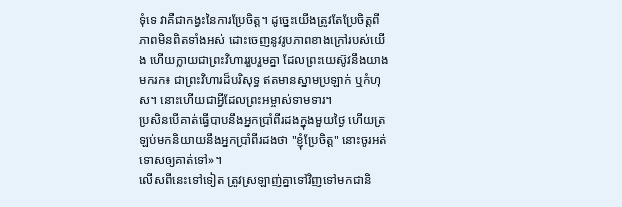ទុំទេ វាគឺជាកង្វះនៃការប្រែចិត្ត។ ដូច្នេះយើងត្រូវតែប្រែចិត្តពីភាពមិនពិតទាំងអស់ ដោះចេញនូវរូបភាពខាងក្រៅរបស់យើង ហើយក្លាយជាព្រះវិហាររួបរួមគ្នា ដែលព្រះយេស៊ូវនឹងយាងមករក៖ ជាព្រះវិហារដ៏បរិសុទ្ធ ឥតមានស្នាមប្រឡាក់ ឬកំហុស។ នោះហើយជាអ្វីដែលព្រះអម្ចាស់ទាមទារ។
ប្រសិនបើគាត់ធ្វើបាបនឹងអ្នកប្រាំពីរដងក្នុងមួយថ្ងៃ ហើយត្រឡប់មកនិយាយនឹងអ្នកប្រាំពីរដងថា "ខ្ញុំប្រែចិត្ត" នោះចូរអត់ទោសឲ្យគាត់ទៅ»។
លើសពីនេះទៅទៀត ត្រូវស្រឡាញ់គ្នាទៅវិញទៅមកជានិ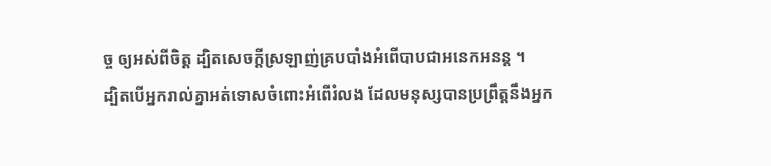ច្ច ឲ្យអស់ពីចិត្ត ដ្បិតសេចក្តីស្រឡាញ់គ្របបាំងអំពើបាបជាអនេកអនន្ត ។
ដ្បិតបើអ្នករាល់គ្នាអត់ទោសចំពោះអំពើរំលង ដែលមនុស្សបានប្រព្រឹត្តនឹងអ្នក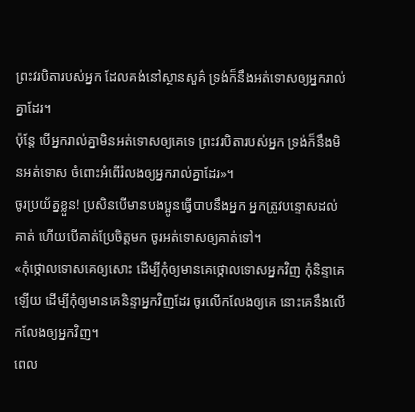ព្រះវរបិតារបស់អ្នក ដែលគង់នៅស្ថានសួគ៌ ទ្រង់ក៏នឹងអត់ទោសឲ្យអ្នករាល់គ្នាដែរ។
ប៉ុន្តែ បើអ្នករាល់គ្នាមិនអត់ទោសឲ្យគេទេ ព្រះវរបិតារបស់អ្នក ទ្រង់ក៏នឹងមិនអត់ទោស ចំពោះអំពើរំលងឲ្យអ្នករាល់គ្នាដែរ»។
ចូរប្រយ័ត្នខ្លួន! ប្រសិនបើមានបងប្អូនធ្វើបាបនឹងអ្នក អ្នកត្រូវបន្ទោសដល់គាត់ ហើយបើគាត់ប្រែចិត្តមក ចូរអត់ទោសឲ្យគាត់ទៅ។
«កុំថ្កោលទោសគេឲ្យសោះ ដើម្បីកុំឲ្យមានគេថ្កោលទោសអ្នកវិញ កុំនិន្ទាគេឡើយ ដើម្បីកុំឲ្យមានគេនិន្ទាអ្នកវិញដែរ ចូរលើកលែងឲ្យគេ នោះគេនឹងលើកលែងឲ្យអ្នកវិញ។
ពេល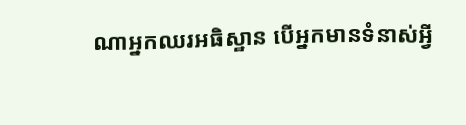ណាអ្នកឈរអធិស្ឋាន បើអ្នកមានទំនាស់អ្វី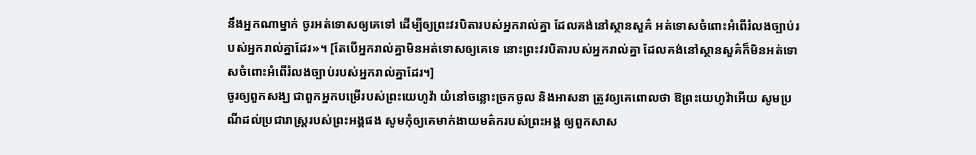នឹងអ្នកណាម្នាក់ ចូរអត់ទោសឲ្យគេទៅ ដើម្បីឲ្យព្រះវរបិតារបស់អ្នករាល់គ្នា ដែលគង់នៅស្ថានសួគ៌ អត់ទោសចំពោះអំពើរំលងច្បាប់របស់អ្នករាល់គ្នាដែរ»។ [តែបើអ្នករាល់គ្នាមិនអត់ទោសឲ្យគេទេ នោះព្រះវរបិតារបស់អ្នករាល់គ្នា ដែលគង់នៅស្ថានសួគ៌ក៏មិនអត់ទោសចំពោះអំពើរំលងច្បាប់របស់អ្នករាល់គ្នាដែរ។]
ចូរឲ្យពួកសង្ឃ ជាពួកអ្នកបម្រើរបស់ព្រះយេហូវ៉ា យំនៅចន្លោះច្រកចូល និងអាសនា ត្រូវឲ្យគេពោលថា ឱព្រះយេហូវ៉ាអើយ សូមប្រណីដល់ប្រជារាស្ត្ររបស់ព្រះអង្គផង សូមកុំឲ្យគេមាក់ងាយមត៌ករបស់ព្រះអង្គ ឲ្យពួកសាស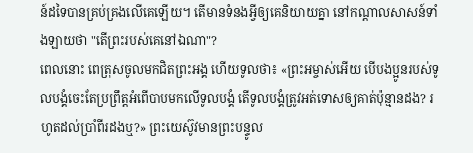ន៍ដទៃបានគ្រប់គ្រងលើគេឡើយ។ តើមានទំនងអ្វីឲ្យគេនិយាយគ្នា នៅកណ្ដាលសាសន៍ទាំងឡាយថា "តើព្រះរបស់គេនៅឯណា"?
ពេលនោះ ពេត្រុសចូលមកជិតព្រះអង្គ ហើយទូលថា៖ «ព្រះអម្ចាស់អើយ បើបងប្អូនរបស់ទូលបង្គំចេះតែប្រព្រឹត្តអំពើបាបមកលើទូលបង្គំ តើទូលបង្គំត្រូវអត់ទោសឲ្យគាត់ប៉ុន្មានដង? រហូតដល់ប្រាំពីរដងឬ?» ព្រះយេស៊ូវមានព្រះបន្ទូល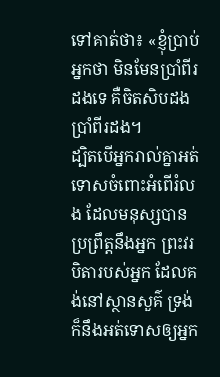ទៅគាត់ថា៖ «ខ្ញុំប្រាប់អ្នកថា មិនមែនប្រាំពីរដងទេ គឺចិតសិបដងប្រាំពីរដង។
ដ្បិតបើអ្នករាល់គ្នាអត់ទោសចំពោះអំពើរំលង ដែលមនុស្សបានប្រព្រឹត្តនឹងអ្នក ព្រះវរបិតារបស់អ្នក ដែលគង់នៅស្ថានសួគ៌ ទ្រង់ក៏នឹងអត់ទោសឲ្យអ្នក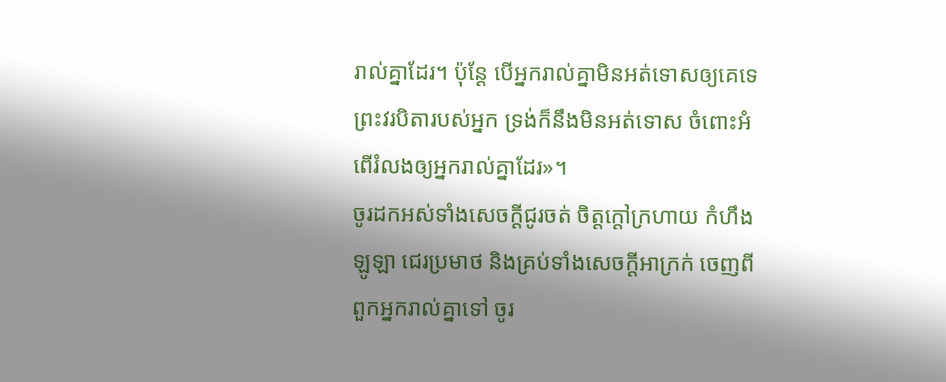រាល់គ្នាដែរ។ ប៉ុន្តែ បើអ្នករាល់គ្នាមិនអត់ទោសឲ្យគេទេ ព្រះវរបិតារបស់អ្នក ទ្រង់ក៏នឹងមិនអត់ទោស ចំពោះអំពើរំលងឲ្យអ្នករាល់គ្នាដែរ»។
ចូរដកអស់ទាំងសេចក្តីជូរចត់ ចិត្តក្តៅក្រហាយ កំហឹង ឡូឡា ជេរប្រមាថ និងគ្រប់ទាំងសេចក្តីអាក្រក់ ចេញពីពួកអ្នករាល់គ្នាទៅ ចូរ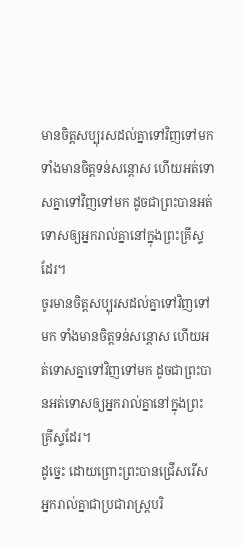មានចិត្តសប្បុរសដល់គ្នាទៅវិញទៅមក ទាំងមានចិត្តទន់សន្តោស ហើយអត់ទោសគ្នាទៅវិញទៅមក ដូចជាព្រះបានអត់ទោសឲ្យអ្នករាល់គ្នានៅក្នុងព្រះគ្រីស្ទដែរ។
ចូរមានចិត្តសប្បុរសដល់គ្នាទៅវិញទៅមក ទាំងមានចិត្តទន់សន្តោស ហើយអត់ទោសគ្នាទៅវិញទៅមក ដូចជាព្រះបានអត់ទោសឲ្យអ្នករាល់គ្នានៅក្នុងព្រះគ្រីស្ទដែរ។
ដូច្នេះ ដោយព្រោះព្រះបានជ្រើសរើសអ្នករាល់គ្នាជាប្រជារាស្រ្តបរិ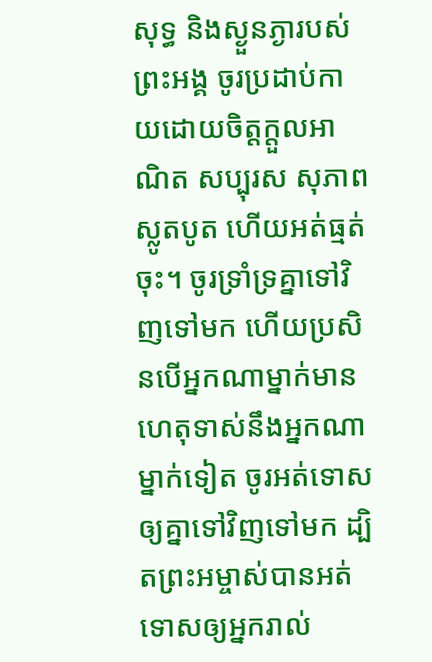សុទ្ធ និងស្ងួនភ្ងារបស់ព្រះអង្គ ចូរប្រដាប់កាយដោយចិត្តក្តួលអាណិត សប្បុរស សុភាព ស្លូតបូត ហើយអត់ធ្មត់ចុះ។ ចូរទ្រាំទ្រគ្នាទៅវិញទៅមក ហើយប្រសិនបើអ្នកណាម្នាក់មានហេតុទាស់នឹងអ្នកណាម្នាក់ទៀត ចូរអត់ទោសឲ្យគ្នាទៅវិញទៅមក ដ្បិតព្រះអម្ចាស់បានអត់ទោសឲ្យអ្នករាល់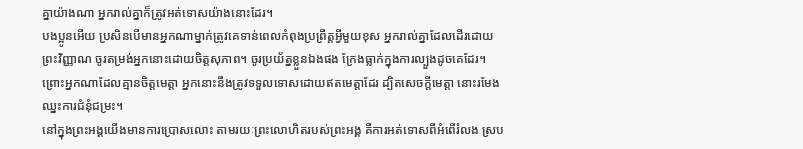គ្នាយ៉ាងណា អ្នករាល់គ្នាក៏ត្រូវអត់ទោសយ៉ាងនោះដែរ។
បងប្អូនអើយ ប្រសិនបើមានអ្នកណាម្នាក់ត្រូវគេទាន់ពេលកំពុងប្រព្រឹត្តអ្វីមួយខុស អ្នករាល់គ្នាដែលដើរដោយព្រះវិញ្ញាណ ចូរតម្រង់អ្នកនោះដោយចិត្តសុភាព។ ចូរប្រយ័ត្នខ្លួនឯងផង ក្រែងធ្លាក់ក្នុងការល្បួងដូចគេដែរ។
ព្រោះអ្នកណាដែលគ្មានចិត្តមេត្តា អ្នកនោះនឹងត្រូវទទួលទោសដោយឥតមេត្តាដែរ ដ្បិតសេចក្តីមេត្តា នោះរមែងឈ្នះការជំនុំជម្រះ។
នៅក្នុងព្រះអង្គយើងមានការប្រោសលោះ តាមរយៈព្រះលោហិតរបស់ព្រះអង្គ គឺការអត់ទោសពីអំពើរំលង ស្រប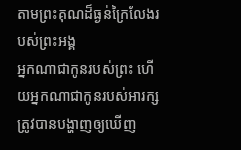តាមព្រះគុណដ៏ធ្ងន់ក្រៃលែងរបស់ព្រះអង្គ
អ្នកណាជាកូនរបស់ព្រះ ហើយអ្នកណាជាកូនរបស់អារក្ស ត្រូវបានបង្ហាញឲ្យឃើញ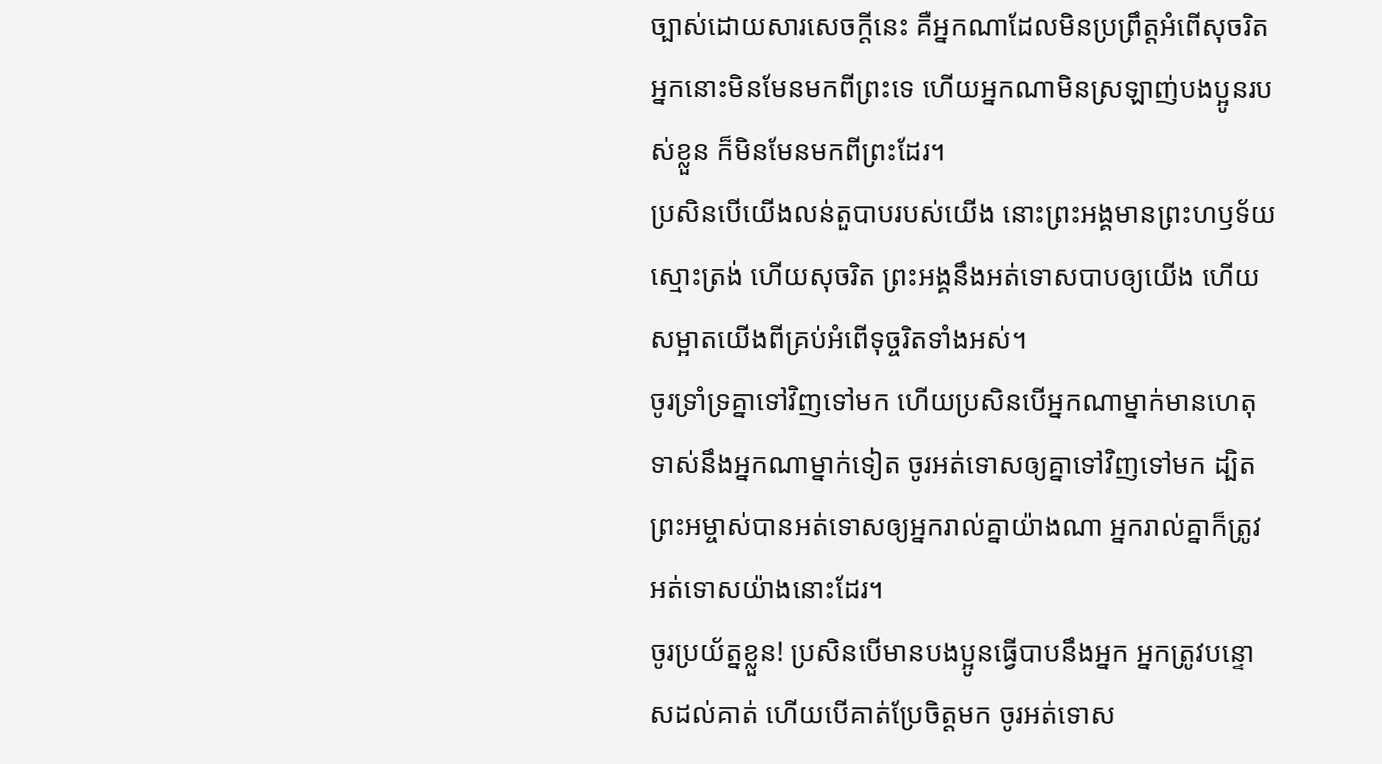ច្បាស់ដោយសារសេចក្ដីនេះ គឺអ្នកណាដែលមិនប្រព្រឹត្តអំពើសុចរិត អ្នកនោះមិនមែនមកពីព្រះទេ ហើយអ្នកណាមិនស្រឡាញ់បងប្អូនរបស់ខ្លួន ក៏មិនមែនមកពីព្រះដែរ។
ប្រសិនបើយើងលន់តួបាបរបស់យើង នោះព្រះអង្គមានព្រះហឫទ័យស្មោះត្រង់ ហើយសុចរិត ព្រះអង្គនឹងអត់ទោសបាបឲ្យយើង ហើយសម្អាតយើងពីគ្រប់អំពើទុច្ចរិតទាំងអស់។
ចូរទ្រាំទ្រគ្នាទៅវិញទៅមក ហើយប្រសិនបើអ្នកណាម្នាក់មានហេតុទាស់នឹងអ្នកណាម្នាក់ទៀត ចូរអត់ទោសឲ្យគ្នាទៅវិញទៅមក ដ្បិតព្រះអម្ចាស់បានអត់ទោសឲ្យអ្នករាល់គ្នាយ៉ាងណា អ្នករាល់គ្នាក៏ត្រូវអត់ទោសយ៉ាងនោះដែរ។
ចូរប្រយ័ត្នខ្លួន! ប្រសិនបើមានបងប្អូនធ្វើបាបនឹងអ្នក អ្នកត្រូវបន្ទោសដល់គាត់ ហើយបើគាត់ប្រែចិត្តមក ចូរអត់ទោស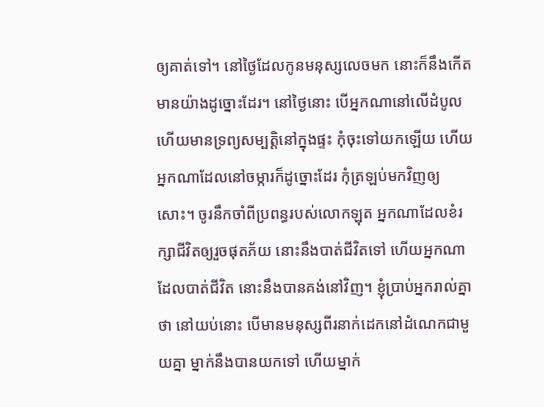ឲ្យគាត់ទៅ។ នៅថ្ងៃដែលកូនមនុស្សលេចមក នោះក៏នឹងកើតមានយ៉ាងដូច្នោះដែរ។ នៅថ្ងៃនោះ បើអ្នកណានៅលើដំបូល ហើយមានទ្រព្យសម្បត្តិនៅក្នុងផ្ទះ កុំចុះទៅយកឡើយ ហើយអ្នកណាដែលនៅចម្ការក៏ដូច្នោះដែរ កុំត្រឡប់មកវិញឲ្យសោះ។ ចូរនឹកចាំពីប្រពន្ធរបស់លោកឡុត អ្នកណាដែលខំរក្សាជីវិតឲ្យរួចផុតភ័យ នោះនឹងបាត់ជីវិតទៅ ហើយអ្នកណាដែលបាត់ជីវិត នោះនឹងបានគង់នៅវិញ។ ខ្ញុំប្រាប់អ្នករាល់គ្នាថា នៅយប់នោះ បើមានមនុស្សពីរនាក់ដេកនៅដំណេកជាមួយគ្នា ម្នាក់នឹងបានយកទៅ ហើយម្នាក់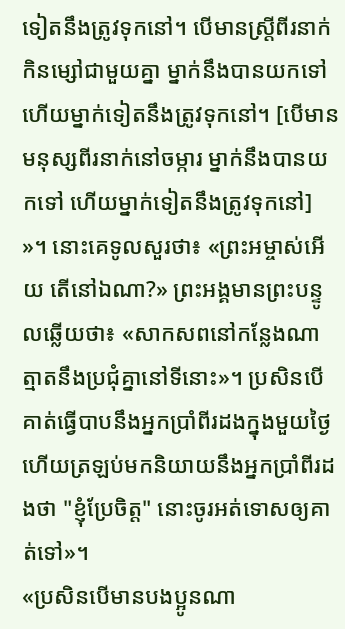ទៀតនឹងត្រូវទុកនៅ។ បើមានស្ត្រីពីរនាក់ កិនម្សៅជាមួយគ្នា ម្នាក់នឹងបានយកទៅ ហើយម្នាក់ទៀតនឹងត្រូវទុកនៅ។ [បើមានមនុស្សពីរនាក់នៅចម្ការ ម្នាក់នឹងបានយកទៅ ហើយម្នាក់ទៀតនឹងត្រូវទុកនៅ] »។ នោះគេទូលសួរថា៖ «ព្រះអម្ចាស់អើយ តើនៅឯណា?» ព្រះអង្គមានព្រះបន្ទូលឆ្លើយថា៖ «សាកសពនៅកន្លែងណា ត្មាតនឹងប្រជុំគ្នានៅទីនោះ»។ ប្រសិនបើគាត់ធ្វើបាបនឹងអ្នកប្រាំពីរដងក្នុងមួយថ្ងៃ ហើយត្រឡប់មកនិយាយនឹងអ្នកប្រាំពីរដងថា "ខ្ញុំប្រែចិត្ត" នោះចូរអត់ទោសឲ្យគាត់ទៅ»។
«ប្រសិនបើមានបងប្អូនណា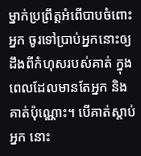ម្នាក់ប្រព្រឹត្តអំពើបាបចំពោះអ្នក ចូរទៅប្រាប់អ្នកនោះឲ្យដឹងពីកំហុសរបស់គាត់ ក្នុងពេលដែលមានតែអ្នក និងគាត់ប៉ុណ្ណោះ។ បើគាត់ស្តាប់អ្នក នោះ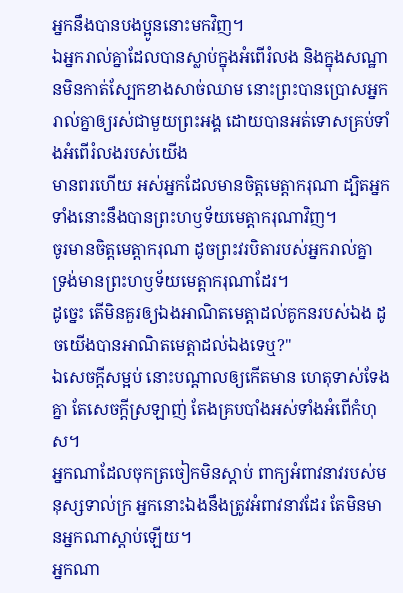អ្នកនឹងបានបងប្អូននោះមកវិញ។
ឯអ្នករាល់គ្នាដែលបានស្លាប់ក្នុងអំពើរំលង និងក្នុងសណ្ឋានមិនកាត់ស្បែកខាងសាច់ឈាម នោះព្រះបានប្រោសអ្នករាល់គ្នាឲ្យរស់ជាមួយព្រះអង្គ ដោយបានអត់ទោសគ្រប់ទាំងអំពើរំលងរបស់យើង
មានពរហើយ អស់អ្នកដែលមានចិត្តមេត្តាករុណា ដ្បិតអ្នកទាំងនោះនឹងបានព្រះហឫទ័យមេត្តាករុណាវិញ។
ចូរមានចិត្តមេត្តាករុណា ដូចព្រះវរបិតារបស់អ្នករាល់គ្នា ទ្រង់មានព្រះហឫទ័យមេត្តាករុណាដែរ។
ដូច្នេះ តើមិនគួរឲ្យឯងអាណិតមេត្តាដល់គូកនរបស់ឯង ដូចយើងបានអាណិតមេត្តាដល់ឯងទេឬ?"
ឯសេចក្ដីសម្អប់ នោះបណ្ដាលឲ្យកើតមាន ហេតុទាស់ទែងគ្នា តែសេចក្ដីស្រឡាញ់ តែងគ្របបាំងអស់ទាំងអំពើកំហុស។
អ្នកណាដែលចុកត្រចៀកមិនស្តាប់ ពាក្យអំពាវនាវរបស់មនុស្សទាល់ក្រ អ្នកនោះឯងនឹងត្រូវអំពាវនាវដែរ តែមិនមានអ្នកណាស្តាប់ឡើយ។
អ្នកណា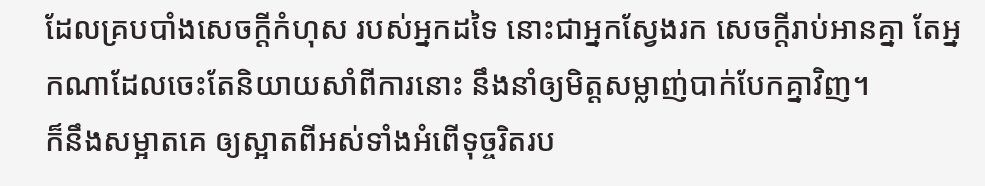ដែលគ្របបាំងសេចក្ដីកំហុស របស់អ្នកដទៃ នោះជាអ្នកស្វែងរក សេចក្ដីរាប់អានគ្នា តែអ្នកណាដែលចេះតែនិយាយសាំពីការនោះ នឹងនាំឲ្យមិត្តសម្លាញ់បាក់បែកគ្នាវិញ។
ក៏នឹងសម្អាតគេ ឲ្យស្អាតពីអស់ទាំងអំពើទុច្ចរិតរប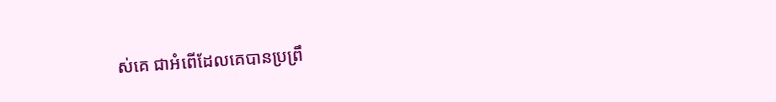ស់គេ ជាអំពើដែលគេបានប្រព្រឹ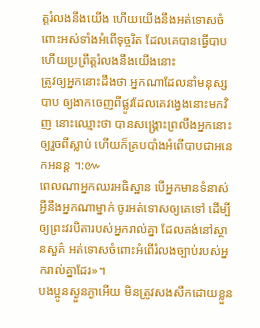ត្តរំលងនឹងយើង ហើយយើងនឹងអត់ទោសចំពោះអស់ទាំងអំពើទុច្ចរិត ដែលគេបានធ្វើបាប ហើយប្រព្រឹត្តរំលងនឹងយើងនោះ
ត្រូវឲ្យអ្នកនោះដឹងថា អ្នកណាដែលនាំមនុស្សបាប ឲ្យងាកចេញពីផ្លូវដែលគេវង្វេងនោះមកវិញ នោះឈ្មោះថា បានសង្គ្រោះព្រលឹងអ្នកនោះឲ្យរួចពីស្លាប់ ហើយក៏គ្របបាំងអំពើបាបជាអនេកអនន្ត ។:៚
ពេលណាអ្នកឈរអធិស្ឋាន បើអ្នកមានទំនាស់អ្វីនឹងអ្នកណាម្នាក់ ចូរអត់ទោសឲ្យគេទៅ ដើម្បីឲ្យព្រះវរបិតារបស់អ្នករាល់គ្នា ដែលគង់នៅស្ថានសួគ៌ អត់ទោសចំពោះអំពើរំលងច្បាប់របស់អ្នករាល់គ្នាដែរ»។
បងប្អូនស្ងួនភ្ងាអើយ មិនត្រូវសងសឹកដោយខ្លួន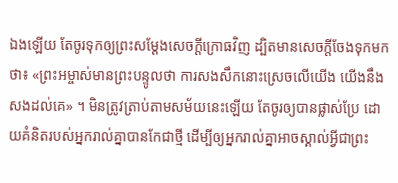ឯងឡើយ តែចូរទុកឲ្យព្រះសម្ដែងសេចក្ដីក្រោធវិញ ដ្បិតមានសេចក្តីចែងទុកមកថា៖ «ព្រះអម្ចាស់មានព្រះបន្ទូលថា ការសងសឹកនោះស្រេចលើយើង យើងនឹងសងដល់គេ» ។ មិនត្រូវត្រាប់តាមសម័យនេះឡើយ តែចូរឲ្យបានផ្លាស់ប្រែ ដោយគំនិតរបស់អ្នករាល់គ្នាបានកែជាថ្មី ដើម្បីឲ្យអ្នករាល់គ្នាអាចស្គាល់អ្វីជាព្រះ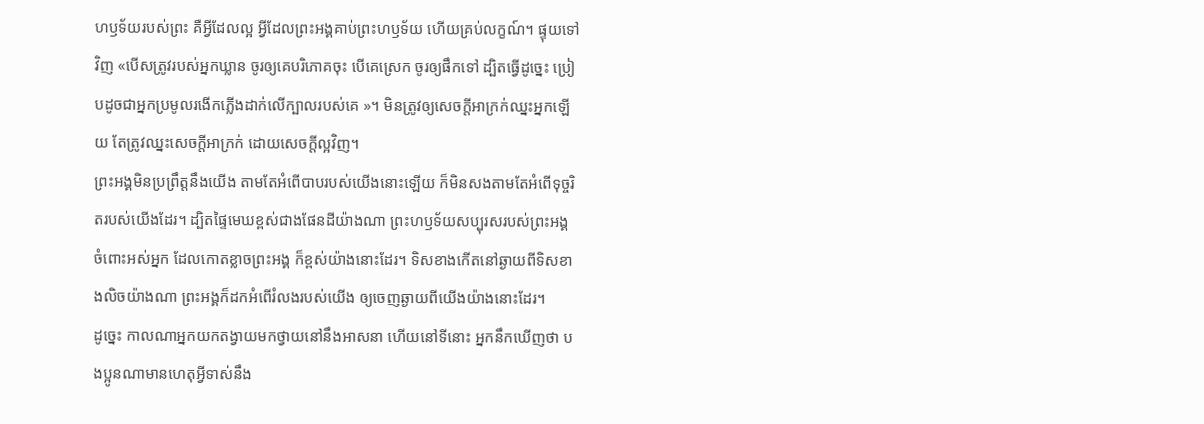ហឫទ័យរបស់ព្រះ គឺអ្វីដែលល្អ អ្វីដែលព្រះអង្គគាប់ព្រះហឫទ័យ ហើយគ្រប់លក្ខណ៍។ ផ្ទុយទៅវិញ «បើសត្រូវរបស់អ្នកឃ្លាន ចូរឲ្យគេបរិភោគចុះ បើគេស្រេក ចូរឲ្យផឹកទៅ ដ្បិតធ្វើដូច្នេះ ប្រៀបដូចជាអ្នកប្រមូលរងើកភ្លើងដាក់លើក្បាលរបស់គេ »។ មិនត្រូវឲ្យសេចក្តីអាក្រក់ឈ្នះអ្នកឡើយ តែត្រូវឈ្នះសេចក្តីអាក្រក់ ដោយសេចក្តីល្អវិញ។
ព្រះអង្គមិនប្រព្រឹត្តនឹងយើង តាមតែអំពើបាបរបស់យើងនោះឡើយ ក៏មិនសងតាមតែអំពើទុច្ចរិតរបស់យើងដែរ។ ដ្បិតផ្ទៃមេឃខ្ពស់ជាងផែនដីយ៉ាងណា ព្រះហឫទ័យសប្បុរសរបស់ព្រះអង្គ ចំពោះអស់អ្នក ដែលកោតខ្លាចព្រះអង្គ ក៏ខ្ពស់យ៉ាងនោះដែរ។ ទិសខាងកើតនៅឆ្ងាយពីទិសខាងលិចយ៉ាងណា ព្រះអង្គក៏ដកអំពើរំលងរបស់យើង ឲ្យចេញឆ្ងាយពីយើងយ៉ាងនោះដែរ។
ដូច្នេះ កាលណាអ្នកយកតង្វាយមកថ្វាយនៅនឹងអាសនា ហើយនៅទីនោះ អ្នកនឹកឃើញថា បងប្អូនណាមានហេតុអ្វីទាស់នឹង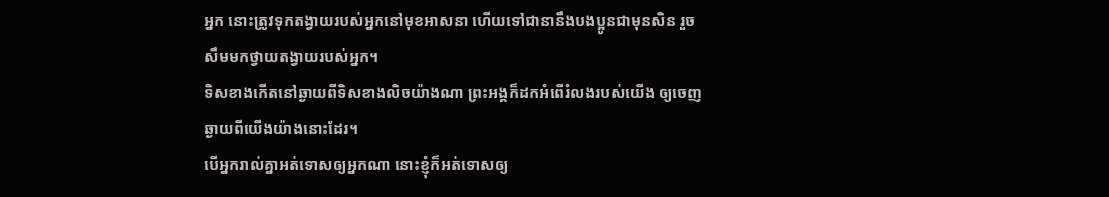អ្នក នោះត្រូវទុកតង្វាយរបស់អ្នកនៅមុខអាសនា ហើយទៅជានានឹងបងប្អូនជាមុនសិន រួចសឹមមកថ្វាយតង្វាយរបស់អ្នក។
ទិសខាងកើតនៅឆ្ងាយពីទិសខាងលិចយ៉ាងណា ព្រះអង្គក៏ដកអំពើរំលងរបស់យើង ឲ្យចេញឆ្ងាយពីយើងយ៉ាងនោះដែរ។
បើអ្នករាល់គ្នាអត់ទោសឲ្យអ្នកណា នោះខ្ញុំក៏អត់ទោសឲ្យ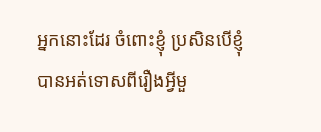អ្នកនោះដែរ ចំពោះខ្ញុំ ប្រសិនបើខ្ញុំបានអត់ទោសពីរឿងអ្វីមួ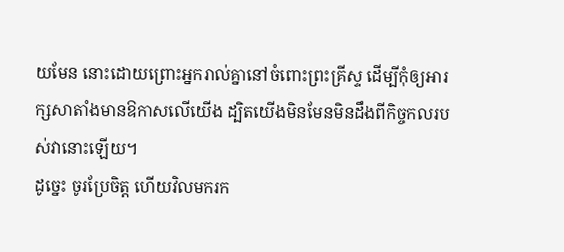យមែន នោះដោយព្រោះអ្នករាល់គ្នានៅចំពោះព្រះគ្រីស្ទ ដើម្បីកុំឲ្យអារក្សសាតាំងមានឱកាសលើយើង ដ្បិតយើងមិនមែនមិនដឹងពីកិច្ចកលរបស់វានោះឡើយ។
ដូច្នេះ ចូរប្រែចិត្ត ហើយវិលមករក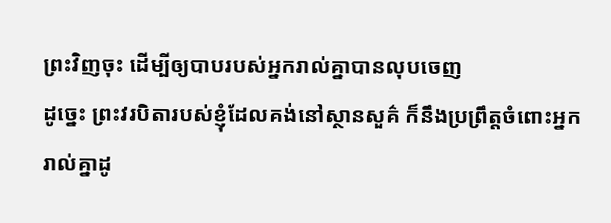ព្រះវិញចុះ ដើម្បីឲ្យបាបរបស់អ្នករាល់គ្នាបានលុបចេញ
ដូច្នេះ ព្រះវរបិតារបស់ខ្ញុំដែលគង់នៅស្ថានសួគ៌ ក៏នឹងប្រព្រឹត្តចំពោះអ្នករាល់គ្នាដូ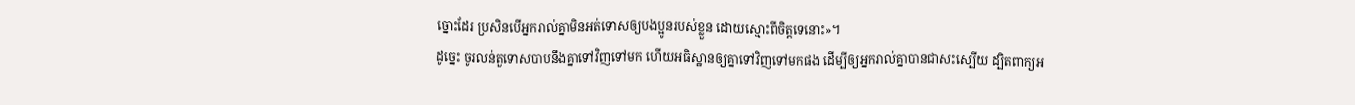ច្នោះដែរ ប្រសិនបើអ្នករាល់គ្នាមិនអត់ទោសឲ្យបងប្អូនរបស់ខ្លួន ដោយស្មោះពីចិត្តទេនោះ»។
ដូច្នេះ ចូរលន់តួទោសបាបនឹងគ្នាទៅវិញទៅមក ហើយអធិស្ឋានឲ្យគ្នាទៅវិញទៅមកផង ដើម្បីឲ្យអ្នករាល់គ្នាបានជាសះស្បើយ ដ្បិតពាក្យអ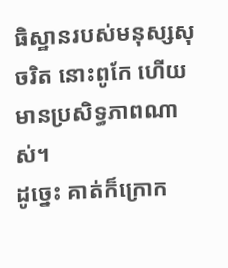ធិស្ឋានរបស់មនុស្សសុចរិត នោះពូកែ ហើយមានប្រសិទ្ធភាពណាស់។
ដូច្នេះ គាត់ក៏ក្រោក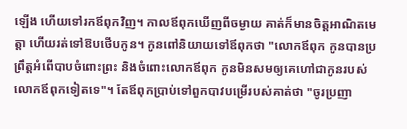ឡើង ហើយទៅរកឪពុកវិញ។ កាលឪពុកឃើញពីចម្ងាយ គាត់ក៏មានចិត្តអាណិតមេត្តា ហើយរត់ទៅឱបថើបកូន។ កូនពៅនិយាយទៅឪពុកថា "លោកឪពុក កូនបានប្រព្រឹត្តអំពើបាបចំពោះព្រះ និងចំពោះលោកឪពុក កូនមិនសមឲ្យគេហៅជាកូនរបស់លោកឪពុកទៀតទេ"។ តែឪពុកប្រាប់ទៅពួកបាវបម្រើរបស់គាត់ថា "ចូរប្រញា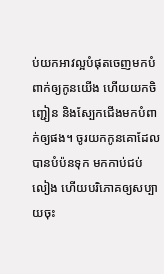ប់យកអាវល្អបំផុតចេញមកបំពាក់ឲ្យកូនយើង ហើយយកចិញ្ជៀន និងស្បែកជើងមកបំពាក់ឲ្យផង។ ចូរយកកូនគោដែលបានបំប៉នទុក មកកាប់ជប់លៀង ហើយបរិភោគឲ្យសប្បាយចុះ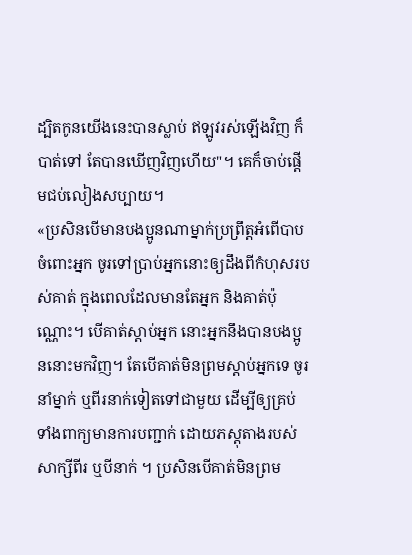ដ្បិតកូនយើងនេះបានស្លាប់ ឥឡូវរស់ឡើងវិញ ក៏បាត់ទៅ តែបានឃើញវិញហើយ"។ គេក៏ចាប់ផ្តើមជប់លៀងសប្បាយ។
«ប្រសិនបើមានបងប្អូនណាម្នាក់ប្រព្រឹត្តអំពើបាបចំពោះអ្នក ចូរទៅប្រាប់អ្នកនោះឲ្យដឹងពីកំហុសរបស់គាត់ ក្នុងពេលដែលមានតែអ្នក និងគាត់ប៉ុណ្ណោះ។ បើគាត់ស្តាប់អ្នក នោះអ្នកនឹងបានបងប្អូននោះមកវិញ។ តែបើគាត់មិនព្រមស្តាប់អ្នកទេ ចូរនាំម្នាក់ ឬពីរនាក់ទៀតទៅជាមួយ ដើម្បីឲ្យគ្រប់ទាំងពាក្យមានការបញ្ជាក់ ដោយភស្ដុតាងរបស់សាក្សីពីរ ឬបីនាក់ ។ ប្រសិនបើគាត់មិនព្រម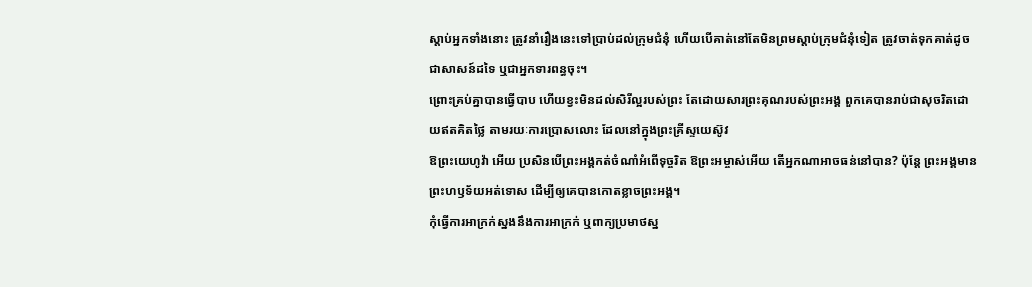ស្តាប់អ្នកទាំងនោះ ត្រូវនាំរឿងនេះទៅប្រាប់ដល់ក្រុមជំនុំ ហើយបើគាត់នៅតែមិនព្រមស្តាប់ក្រុមជំនុំទៀត ត្រូវចាត់ទុកគាត់ដូចជាសាសន៍ដទៃ ឬជាអ្នកទារពន្ធចុះ។
ព្រោះគ្រប់គ្នាបានធ្វើបាប ហើយខ្វះមិនដល់សិរីល្អរបស់ព្រះ តែដោយសារព្រះគុណរបស់ព្រះអង្គ ពួកគេបានរាប់ជាសុចរិតដោយឥតគិតថ្លៃ តាមរយៈការប្រោសលោះ ដែលនៅក្នុងព្រះគ្រីស្ទយេស៊ូវ
ឱព្រះយេហូវ៉ា អើយ ប្រសិនបើព្រះអង្គកត់ចំណាំអំពើទុច្ចរិត ឱព្រះអម្ចាស់អើយ តើអ្នកណាអាចធន់នៅបាន? ប៉ុន្តែ ព្រះអង្គមានព្រះហឫទ័យអត់ទោស ដើម្បីឲ្យគេបានកោតខ្លាចព្រះអង្គ។
កុំធ្វើការអាក្រក់ស្នងនឹងការអាក្រក់ ឬពាក្យប្រមាថស្ន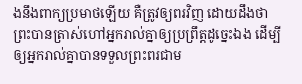ងនឹងពាក្យប្រមាថឡើយ គឺត្រូវឲ្យពរវិញ ដោយដឹងថា ព្រះបានត្រាស់ហៅអ្នករាល់គ្នាឲ្យប្រព្រឹត្តដូច្នេះឯង ដើម្បីឲ្យអ្នករាល់គ្នាបានទទួលព្រះពរជាម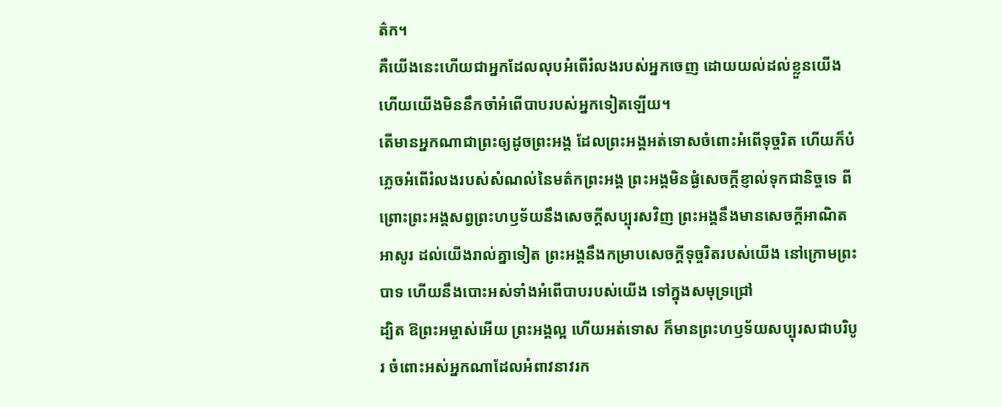ត៌ក។
គឺយើងនេះហើយជាអ្នកដែលលុបអំពើរំលងរបស់អ្នកចេញ ដោយយល់ដល់ខ្លួនយើង ហើយយើងមិននឹកចាំអំពើបាបរបស់អ្នកទៀតឡើយ។
តើមានអ្នកណាជាព្រះឲ្យដូចព្រះអង្គ ដែលព្រះអង្គអត់ទោសចំពោះអំពើទុច្ចរិត ហើយក៏បំភ្លេចអំពើរំលងរបស់សំណល់នៃមត៌កព្រះអង្គ ព្រះអង្គមិនផ្ងំសេចក្ដីខ្ញាល់ទុកជានិច្ចទេ ពីព្រោះព្រះអង្គសព្វព្រះហឫទ័យនឹងសេចក្ដីសប្បុរសវិញ ព្រះអង្គនឹងមានសេចក្ដីអាណិតអាសូរ ដល់យើងរាល់គ្នាទៀត ព្រះអង្គនឹងកម្រាបសេចក្ដីទុច្ចរិតរបស់យើង នៅក្រោមព្រះបាទ ហើយនឹងបោះអស់ទាំងអំពើបាបរបស់យើង ទៅក្នុងសមុទ្រជ្រៅ
ដ្បិត ឱព្រះអម្ចាស់អើយ ព្រះអង្គល្អ ហើយអត់ទោស ក៏មានព្រះហឫទ័យសប្បុរសជាបរិបូរ ចំពោះអស់អ្នកណាដែលអំពាវនាវរក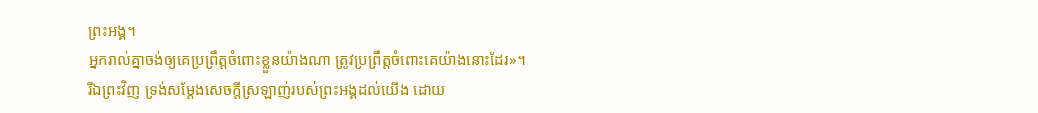ព្រះអង្គ។
អ្នករាល់គ្នាចង់ឲ្យគេប្រព្រឹត្តចំពោះខ្លួនយ៉ាងណា ត្រូវប្រព្រឹត្តចំពោះគេយ៉ាងនោះដែរ»។
រីឯព្រះវិញ ទ្រង់សម្ដែងសេចក្តីស្រឡាញ់របស់ព្រះអង្គដល់យើង ដោយ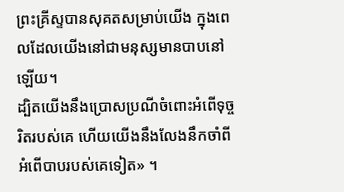ព្រះគ្រីស្ទបានសុគតសម្រាប់យើង ក្នុងពេលដែលយើងនៅជាមនុស្សមានបាបនៅឡើយ។
ដ្បិតយើងនឹងប្រោសប្រណីចំពោះអំពើទុច្ចរិតរបស់គេ ហើយយើងនឹងលែងនឹកចាំពីអំពើបាបរបស់គេទៀត» ។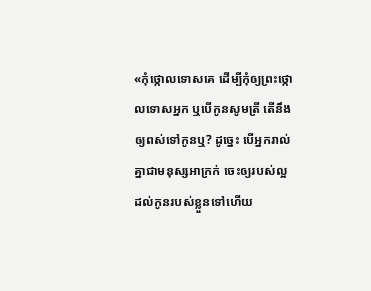«កុំថ្កោលទោសគេ ដើម្បីកុំឲ្យព្រះថ្កោលទោសអ្នក ឬបើកូនសូមត្រី តើនឹងឲ្យពស់ទៅកូនឬ? ដូច្នេះ បើអ្នករាល់គ្នាជាមនុស្សអាក្រក់ ចេះឲ្យរបស់ល្អដល់កូនរបស់ខ្លួនទៅហើយ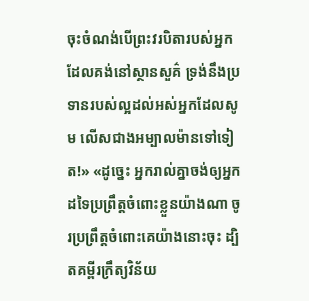ចុះចំណង់បើព្រះវរបិតារបស់អ្នក ដែលគង់នៅស្ថានសួគ៌ ទ្រង់នឹងប្រទានរបស់ល្អដល់អស់អ្នកដែលសូម លើសជាងអម្បាលម៉ានទៅទៀត!» «ដូច្នេះ អ្នករាល់គ្នាចង់ឲ្យអ្នកដទៃប្រព្រឹត្តចំពោះខ្លួនយ៉ាងណា ចូរប្រព្រឹត្តចំពោះគេយ៉ាងនោះចុះ ដ្បិតគម្ពីរក្រឹត្យវិន័យ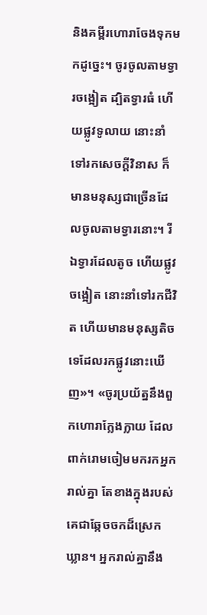និងគម្ពីរហោរាចែងទុកមកដូច្នេះ។ ចូរចូលតាមទ្វារចង្អៀត ដ្បិតទ្វារធំ ហើយផ្លូវទូលាយ នោះនាំទៅរកសេចក្តីវិនាស ក៏មានមនុស្សជាច្រើនដែលចូលតាមទ្វារនោះ។ រីឯទ្វារដែលតូច ហើយផ្លូវចង្អៀត នោះនាំទៅរកជីវិត ហើយមានមនុស្សតិចទេដែលរកផ្លូវនោះឃើញ»។ «ចូរប្រយ័ត្ននឹងពួកហោរាក្លែងក្លាយ ដែលពាក់រោមចៀមមករកអ្នករាល់គ្នា តែខាងក្នុងរបស់គេជាឆ្កែចចកដ៏ស្រេកឃ្លាន។ អ្នករាល់គ្នានឹង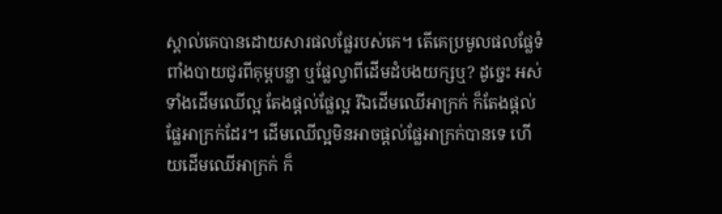ស្គាល់គេបានដោយសារផលផ្លែរបស់គេ។ តើគេប្រមូលផលផ្លែទំពាំងបាយជូរពីគុម្ពបន្លា ឬផ្លែល្វាពីដើមដំបងយក្សឬ? ដូចេ្នះ អស់ទាំងដើមឈើល្អ តែងផ្តល់ផ្លែល្អ រីឯដើមឈើអាក្រក់ ក៏តែងផ្តល់ផ្លែអាក្រក់ដែរ។ ដើមឈើល្អមិនអាចផ្តល់ផ្លែអាក្រក់បានទេ ហើយដើមឈើអាក្រក់ ក៏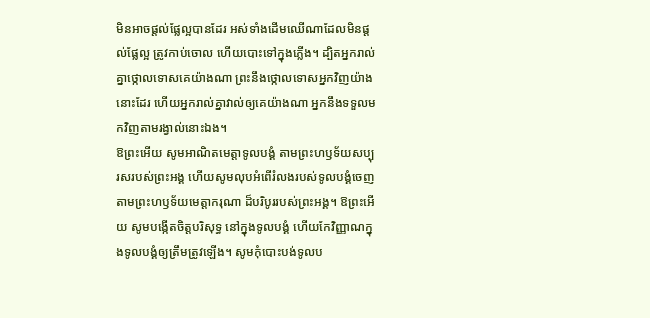មិនអាចផ្តល់ផ្លែល្អបានដែរ អស់ទាំងដើមឈើណាដែលមិនផ្តល់ផ្លែល្អ ត្រូវកាប់ចោល ហើយបោះទៅក្នុងភ្លើង។ ដ្បិតអ្នករាល់គ្នាថ្កោលទោសគេយ៉ាងណា ព្រះនឹងថ្កោលទោសអ្នកវិញយ៉ាងនោះដែរ ហើយអ្នករាល់គ្នាវាល់ឲ្យគេយ៉ាងណា អ្នកនឹងទទួលមកវិញតាមរង្វាល់នោះឯង។
ឱព្រះអើយ សូមអាណិតមេត្តាទូលបង្គំ តាមព្រះហឫទ័យសប្បុរសរបស់ព្រះអង្គ ហើយសូមលុបអំពើរំលងរបស់ទូលបង្គំចេញ តាមព្រះហឫទ័យមេត្តាករុណា ដ៏បរិបូររបស់ព្រះអង្គ។ ឱព្រះអើយ សូមបង្កើតចិត្តបរិសុទ្ធ នៅក្នុងទូលបង្គំ ហើយកែវិញ្ញាណក្នុងទូលបង្គំឲ្យត្រឹមត្រូវឡើង។ សូមកុំបោះបង់ទូលប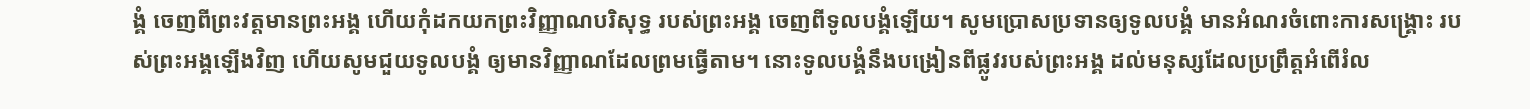ង្គំ ចេញពីព្រះវត្តមានព្រះអង្គ ហើយកុំដកយកព្រះវិញ្ញាណបរិសុទ្ធ របស់ព្រះអង្គ ចេញពីទូលបង្គំឡើយ។ សូមប្រោសប្រទានឲ្យទូលបង្គំ មានអំណរចំពោះការសង្គ្រោះ របស់ព្រះអង្គឡើងវិញ ហើយសូមជួយទូលបង្គំ ឲ្យមានវិញ្ញាណដែលព្រមធ្វើតាម។ នោះទូលបង្គំនឹងបង្រៀនពីផ្លូវរបស់ព្រះអង្គ ដល់មនុស្សដែលប្រព្រឹត្តអំពើរំល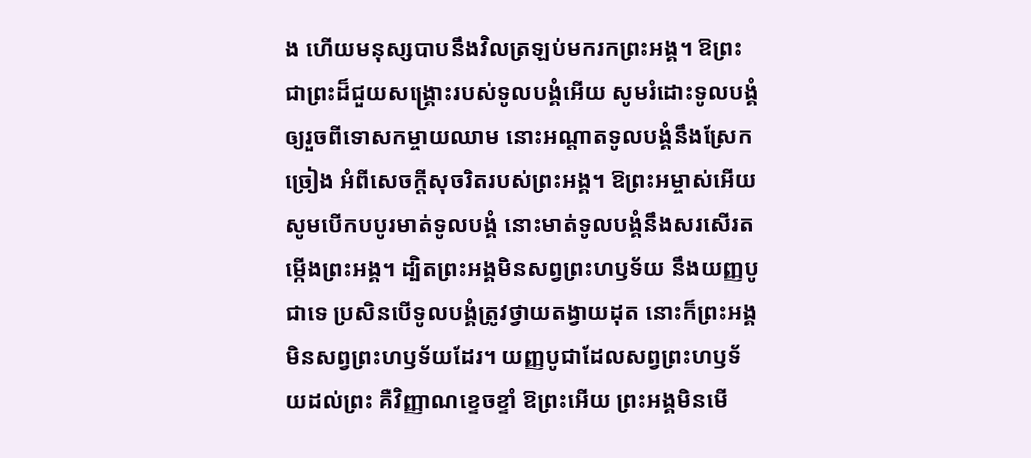ង ហើយមនុស្សបាបនឹងវិលត្រឡប់មករកព្រះអង្គ។ ឱព្រះ ជាព្រះដ៏ជួយសង្គ្រោះរបស់ទូលបង្គំអើយ សូមរំដោះទូលបង្គំឲ្យរួចពីទោសកម្ចាយឈាម នោះអណ្ដាតទូលបង្គំនឹងស្រែកច្រៀង អំពីសេចក្ដីសុចរិតរបស់ព្រះអង្គ។ ឱព្រះអម្ចាស់អើយ សូមបើកបបូរមាត់ទូលបង្គំ នោះមាត់ទូលបង្គំនឹងសរសើរតម្កើងព្រះអង្គ។ ដ្បិតព្រះអង្គមិនសព្វព្រះហឫទ័យ នឹងយញ្ញបូជាទេ ប្រសិនបើទូលបង្គំត្រូវថ្វាយតង្វាយដុត នោះក៏ព្រះអង្គមិនសព្វព្រះហឫទ័យដែរ។ យញ្ញបូជាដែលសព្វព្រះហឫទ័យដល់ព្រះ គឺវិញ្ញាណខ្ទេចខ្ទាំ ឱព្រះអើយ ព្រះអង្គមិនមើ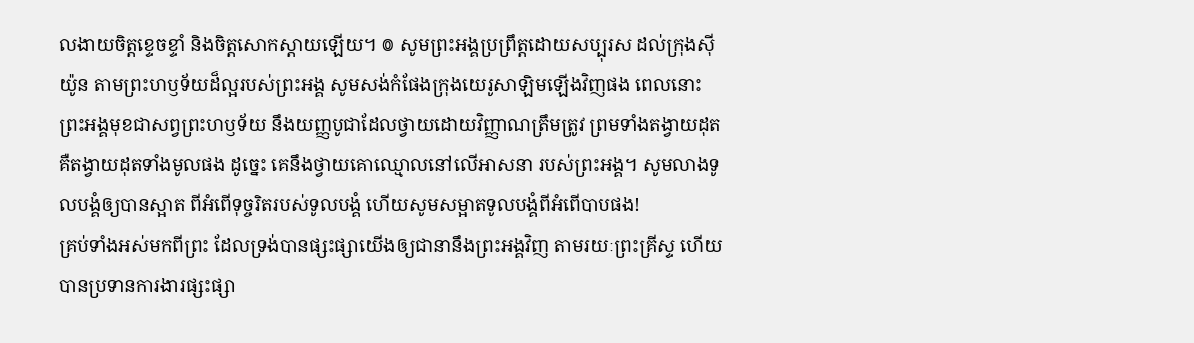លងាយចិត្តខ្ទេចខ្ទាំ និងចិត្តសោកស្ដាយឡើយ។ ៙ សូមព្រះអង្គប្រព្រឹត្តដោយសប្បុរស ដល់ក្រុងស៊ីយ៉ូន តាមព្រះហឫទ័យដ៏ល្អរបស់ព្រះអង្គ សូមសង់កំផែងក្រុងយេរូសាឡិមឡើងវិញផង ពេលនោះ ព្រះអង្គមុខជាសព្វព្រះហឫទ័យ នឹងយញ្ញបូជាដែលថ្វាយដោយវិញ្ញាណត្រឹមត្រូវ ព្រមទាំងតង្វាយដុត គឺតង្វាយដុតទាំងមូលផង ដូច្នេះ គេនឹងថ្វាយគោឈ្មោលនៅលើអាសនា របស់ព្រះអង្គ។ សូមលាងទូលបង្គំឲ្យបានស្អាត ពីអំពើទុច្ចរិតរបស់ទូលបង្គំ ហើយសូមសម្អាតទូលបង្គំពីអំពើបាបផង!
គ្រប់ទាំងអស់មកពីព្រះ ដែលទ្រង់បានផ្សះផ្សាយើងឲ្យជានានឹងព្រះអង្គវិញ តាមរយៈព្រះគ្រីស្ទ ហើយបានប្រទានការងារផ្សះផ្សា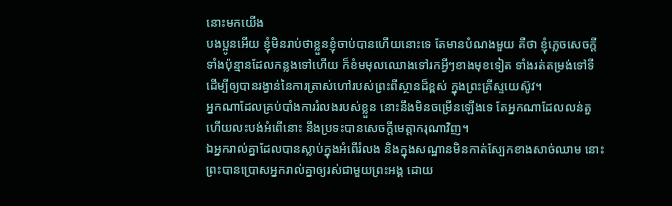នោះមកយើង
បងប្អូនអើយ ខ្ញុំមិនរាប់ថាខ្លួនខ្ញុំចាប់បានហើយនោះទេ តែមានបំណងមួយ គឺថា ខ្ញុំភ្លេចសេចក្ដីទាំងប៉ុន្មានដែលកន្លងទៅហើយ ក៏ខំមមុលឈោងទៅរកអ្វីៗខាងមុខទៀត ទាំងរត់តម្រង់ទៅទី ដើម្បីឲ្យបានរង្វាន់នៃការត្រាស់ហៅរបស់ព្រះពីស្ថានដ៏ខ្ពស់ ក្នុងព្រះគ្រីស្ទយេស៊ូវ។
អ្នកណាដែលគ្រប់បាំងការរំលងរបស់ខ្លួន នោះនឹងមិនចម្រើនឡើងទេ តែអ្នកណាដែលលន់តួ ហើយលះបង់អំពើនោះ នឹងប្រទះបានសេចក្ដីមេត្តាករុណាវិញ។
ឯអ្នករាល់គ្នាដែលបានស្លាប់ក្នុងអំពើរំលង និងក្នុងសណ្ឋានមិនកាត់ស្បែកខាងសាច់ឈាម នោះព្រះបានប្រោសអ្នករាល់គ្នាឲ្យរស់ជាមួយព្រះអង្គ ដោយ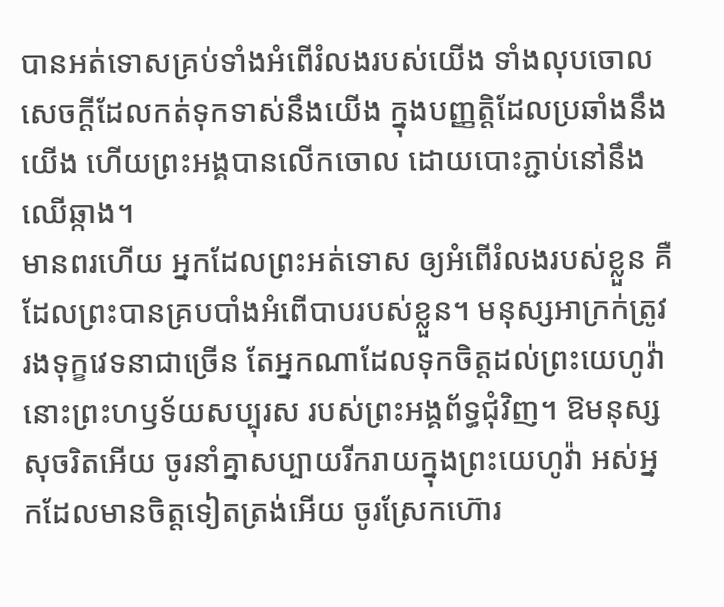បានអត់ទោសគ្រប់ទាំងអំពើរំលងរបស់យើង ទាំងលុបចោលសេចក្តីដែលកត់ទុកទាស់នឹងយើង ក្នុងបញ្ញត្តិដែលប្រឆាំងនឹងយើង ហើយព្រះអង្គបានលើកចោល ដោយបោះភ្ជាប់នៅនឹងឈើឆ្កាង។
មានពរហើយ អ្នកដែលព្រះអត់ទោស ឲ្យអំពើរំលងរបស់ខ្លួន គឺដែលព្រះបានគ្របបាំងអំពើបាបរបស់ខ្លួន។ មនុស្សអាក្រក់ត្រូវរងទុក្ខវេទនាជាច្រើន តែអ្នកណាដែលទុកចិត្តដល់ព្រះយេហូវ៉ា នោះព្រះហឫទ័យសប្បុរស របស់ព្រះអង្គព័ទ្ធជុំវិញ។ ឱមនុស្សសុចរិតអើយ ចូរនាំគ្នាសប្បាយរីករាយក្នុងព្រះយេហូវ៉ា អស់អ្នកដែលមានចិត្តទៀតត្រង់អើយ ចូរស្រែកហ៊ោរ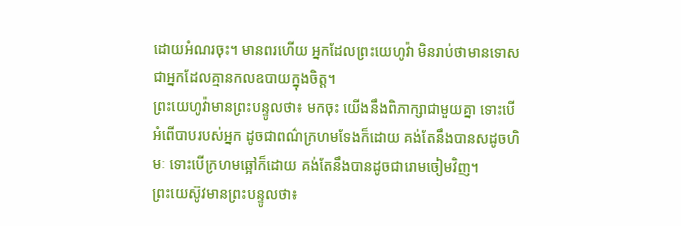ដោយអំណរចុះ។ មានពរហើយ អ្នកដែលព្រះយេហូវ៉ា មិនរាប់ថាមានទោស ជាអ្នកដែលគ្មានកលឧបាយក្នុងចិត្ត។
ព្រះយេហូវ៉ាមានព្រះបន្ទូលថា៖ មកចុះ យើងនឹងពិភាក្សាជាមួយគ្នា ទោះបើអំពើបាបរបស់អ្នក ដូចជាពណ៌ក្រហមទែងក៏ដោយ គង់តែនឹងបានសដូចហិមៈ ទោះបើក្រហមឆ្អៅក៏ដោយ គង់តែនឹងបានដូចជារោមចៀមវិញ។
ព្រះយេស៊ូវមានព្រះបន្ទូលថា៖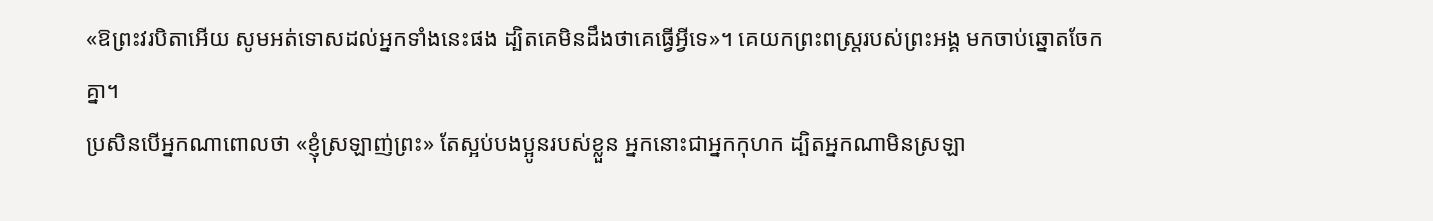«ឱព្រះវរបិតាអើយ សូមអត់ទោសដល់អ្នកទាំងនេះផង ដ្បិតគេមិនដឹងថាគេធ្វើអ្វីទេ»។ គេយកព្រះពស្ត្ររបស់ព្រះអង្គ មកចាប់ឆ្នោតចែកគ្នា។
ប្រសិនបើអ្នកណាពោលថា «ខ្ញុំស្រឡាញ់ព្រះ» តែស្អប់បងប្អូនរបស់ខ្លួន អ្នកនោះជាអ្នកកុហក ដ្បិតអ្នកណាមិនស្រឡា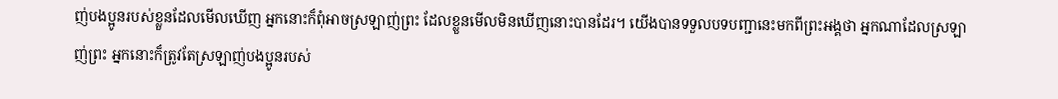ញ់បងប្អូនរបស់ខ្លួនដែលមើលឃើញ អ្នកនោះក៏ពុំអាចស្រឡាញ់ព្រះ ដែលខ្លួនមើលមិនឃើញនោះបានដែរ។ យើងបានទទួលបទបញ្ជានេះមកពីព្រះអង្គថា អ្នកណាដែលស្រឡាញ់ព្រះ អ្នកនោះក៏ត្រូវតែស្រឡាញ់បងប្អូនរបស់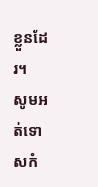ខ្លួនដែរ។
សូមអត់ទោសកំ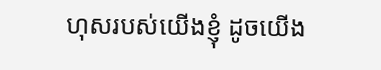ហុសរបស់យើងខ្ញុំ ដូចយើង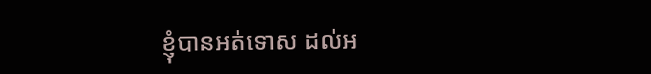ខ្ញុំបានអត់ទោស ដល់អ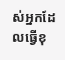ស់អ្នកដែលធ្វើខុ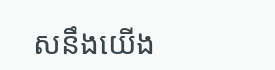សនឹងយើង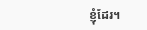ខ្ញុំដែរ។